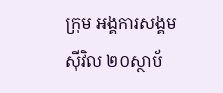ក្រុម អង្គការសង្គមស៊ីវិល ២០ស្ថាប័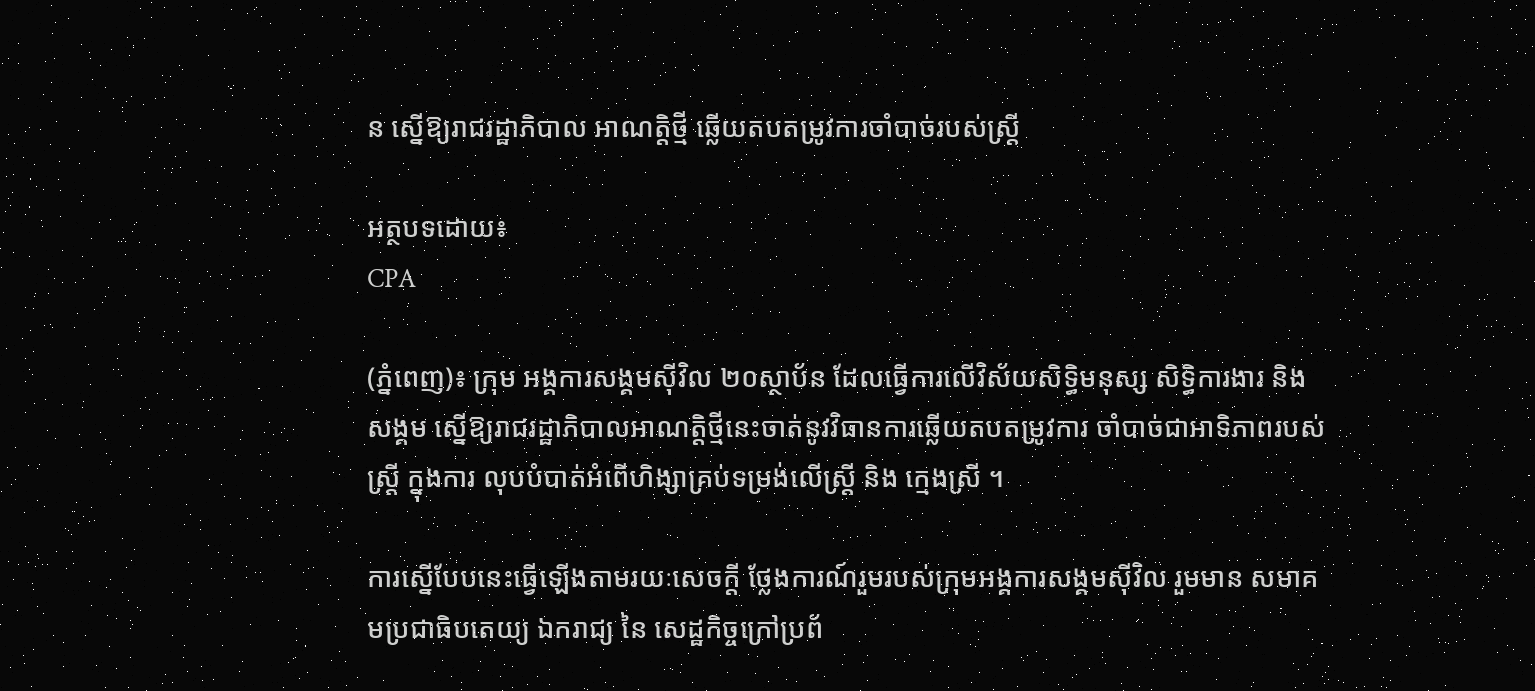ន ស្នើឱ្យរាជរដ្ឋាភិបាល អាណត្តិថ្មី ឆ្លើយតបតម្រូវការចាំបាច់របស់ស្ដ្រី

អត្ថបទដោយ៖
CPA

(ភ្នំពេញ)៖ ក្រុម អង្គការសង្គមស៊ីវិល ២០ស្ថាប័ន ដែលធ្វើការលើវិស័យសិទ្ធិមនុស្ស សិទ្ធិការងារ និង សង្គម ស្នើឱ្យរាជរដ្ឋាភិបាលអាណត្តិថ្មីនេះចាត់នូវវិធានការឆ្លើយតបតម្រូវការ ចាំបាច់ជាអាទិភាពរបស់ស្ដ្រី ក្នុងការ លុបបំបាត់អំពើហិង្សាគ្រប់ទម្រង់លើស្ដ្រី និង ក្មេងស្រី ។

ការស្នើបែបនេះធ្វើឡើងតាមរយៈសេចក្តី ថ្លែងការណ៍រួមរបស់ក្រុមអង្គការសង្គមស៊ីវិល រួមមាន សមាគមប្រជាធិបតេយ្យ ឯករាជ្យ នៃ សេដ្ឋកិច្ចក្រៅប្រព័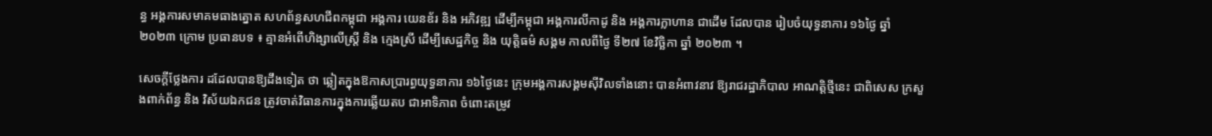ន្ធ អង្គការសមាគមធាងត្នោត សហព័ន្ធសហជីពកម្ពុជា អង្គការ យេនឌ័រ និង អភិវឌ្ឍ ដើម្បីកម្ពុជា អង្គការលីកាដូ និង អង្គការក្លាហាន ជាដើម ដែលបាន រៀបចំយុទ្ធនាការ ១៦ថ្ងៃ ឆ្នាំ២០២៣ ក្រោម ប្រធានបទ ៖ គ្មានអំពើហិង្សាលើស្ដ្រី និង ក្មេងស្រី ដើម្បីសេដ្ឋកិច្ច និង យុត្តិធម៌ សង្គម កាលពីថ្ងៃ ទី២៧ ខែវិច្ឆិកា ឆ្នាំ ២០២៣ ។

សេចក្ដីថ្លែងការ ដដែលបានឱ្យដឹងទៀត ថា ឆ្លៀតក្នុងឱកាសប្រារព្ធយុទ្ធនាការ ១៦ថ្ងៃនេះ ក្រុមអង្គការសង្គមស៊ីវិលទាំងនោះ បានអំពាវនាវ ឱ្យរាជរដ្ឋាភិបាល អាណត្តិថ្មីនេះ ជាពិសេស ក្រសួងពាក់ព័ន្ធ និង វិស័យឯកជន ត្រូវចាត់វិធានការក្នុងការឆ្លើយតប ជាអាទិភាព ចំពោះតម្រូវ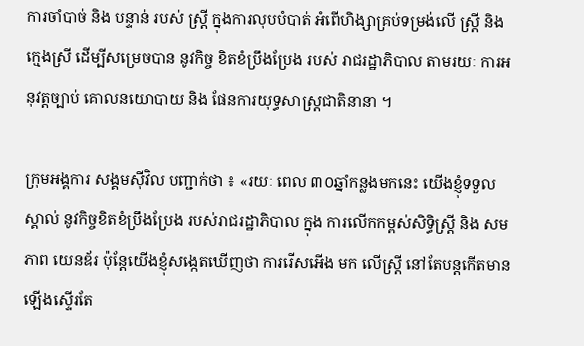ការចាំបាច់ និង បន្ទាន់ របស់ ស្ដ្រី ក្នុងការលុបបំបាត់ អំពើហិង្សាគ្រប់ទម្រង់លើ ស្ដ្រី និង ក្មេងស្រី ដើម្បីសម្រេចបាន នូវកិច្ច ខិតខំប្រឹងប្រែង របស់ រាជរដ្ឋាភិបាល តាមរយៈ ការអនុវត្តច្បាប់ គោលនយោបាយ និង ផែនការយុទ្ធសាស្ត្រជាតិនានា ។

ក្រុមអង្គការ សង្គមស៊ីវិល បញ្ជាក់ថា ៖ «រយៈ ពេល ៣០ឆ្នាំកន្លងមកនេះ យើងខ្ញុំទទួលស្គាល់ នូវកិច្ចខិតខំប្រឹងប្រែង របស់រាជរដ្ឋាភិបាល ក្នុង ការលើកកម្ពស់សិទ្ធិស្ដ្រី និង សមភាព យេនឌ័រ ប៉ុន្តែយើងខ្ញុំសង្កេតឃើញថា ការរើសអើង មក លើស្ដ្រី នៅតែបន្តកើតមានឡើងស្ទើរតែ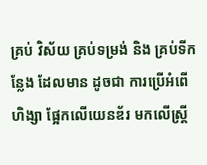គ្រប់ វិស័យ គ្រប់ទម្រង់ និង គ្រប់ទីកន្លែង ដែលមាន ដូចជា ការប្រើអំពើហិង្សា ផ្អែកលើយេនឌ័រ មកលើស្ដ្រី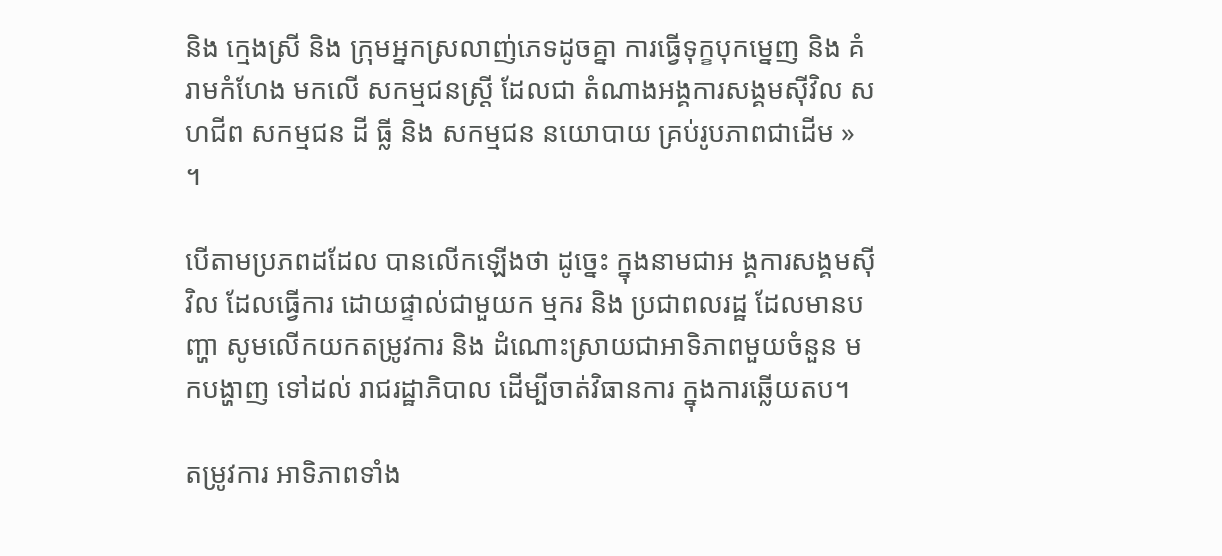និង ក្មេងស្រី និង ក្រុមអ្នកស្រលាញ់ភេទដូចគ្នា ការធ្វើទុក្ខបុកម្នេញ និង គំរាមកំហែង មកលើ សកម្មជនស្ដ្រី ដែលជា តំណាងអង្គការសង្គមស៊ីវិល សហជីព សកម្មជន ដី ធ្លី និង សកម្មជន នយោបាយ គ្រប់រូបភាពជាដើម » ។

បើតាមប្រភពដដែល បានលើកឡើងថា ដូច្នេះ ក្នុងនាមជាអ ង្គការសង្គមស៊ីវិល ដែលធ្វើការ ដោយផ្ទាល់ជាមួយក ម្មករ និង ប្រជាពលរដ្ឋ ដែលមានបញ្ហា សូមលើកយកតម្រូវការ និង ដំណោះស្រាយជាអាទិភាពមួយចំនួន មកបង្ហាញ ទៅដល់ រាជរដ្ឋាភិបាល ដើម្បីចាត់វិធានការ ក្នុងការឆ្លើយតប។

តម្រូវការ អាទិភាពទាំង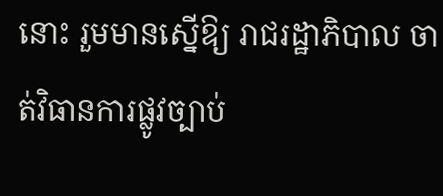នោះ រួមមានស្នើឱ្យ រាជរដ្ឋាភិបាល ចាត់វិធានការផ្លូវច្បាប់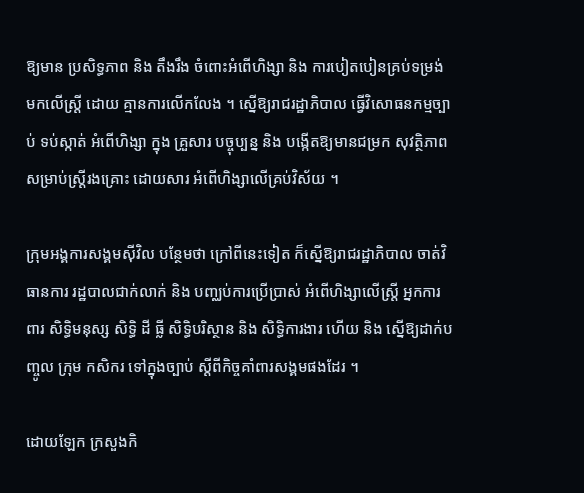ឱ្យមាន ប្រសិទ្ធភាព និង តឹងរឹង ចំពោះអំពើហិង្សា និង ការបៀតបៀនគ្រប់ទម្រង់ មកលើស្ដ្រី ដោយ គ្មានការលើកលែង ។ ស្នើឱ្យរាជរដ្ឋាភិបាល ធ្វើវិសោធនកម្មច្បាប់ ទប់ស្កាត់ អំពើហិង្សា ក្នុង គ្រួសារ បច្ចុប្បន្ន និង បង្កើតឱ្យមានជម្រក សុវត្ថិភាព សម្រាប់ស្ដ្រីរងគ្រោះ ដោយសារ អំពើហិង្សាលើគ្រប់វិស័យ ។

ក្រុមអង្គការសង្គមស៊ីវិល បន្ថែមថា ក្រៅពីនេះទៀត ក៏ស្នើឱ្យរាជរដ្ឋាភិបាល ចាត់វិធានការ រដ្ឋបាលជាក់លាក់ និង បញ្ឈប់ការប្រើប្រាស់ អំពើហិង្សាលើស្ដ្រី អ្នកការពារ សិទ្ធិមនុស្ស សិទ្ធិ ដី ធ្លី សិទ្ធិបរិស្ថាន និង សិទ្ធិការងារ ហើយ និង ស្នើឱ្យដាក់បញ្ចូល ក្រុម កសិករ ទៅក្នុងច្បាប់ ស្តីពីកិច្ចគាំពារសង្គមផងដែរ ។

ដោយឡែក ក្រសួងកិ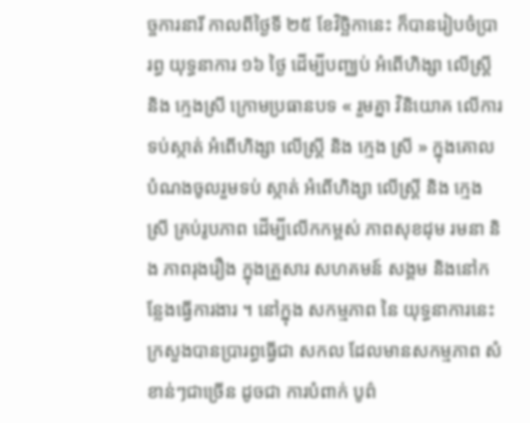ច្ចការនារី កាលពីថ្ងៃទី ២៥ ខែវិច្ឆិកានេះ ក៏បានរៀបចំប្រារព្ធ យុទ្ធនាការ ១៦ ថ្ងៃ ដើម្បីបញ្ឈប់ អំពើហិង្សា លើស្រ្តី និង ក្មេងស្រី ក្រោមប្រធានបទ « រួមគ្នា វិនិយោគ លើការទប់ស្កាត់ អំពើហិង្សា លើស្រ្តី និង ក្មេង ស្រី » ក្នុងគោលបំណងចូលរួមទប់ ស្កាត់ អំពើហិង្សា លើស្រ្តី និង ក្មេងស្រី គ្រប់រូបភាព ដើម្បីលើកកម្ពស់ ភាពសុខដុម រមនា និង ភាពរុងរឿង ក្នុងគ្រួសារ សហគមន៍ សង្គម និងនៅកន្លែងធ្វើការងារ ។ នៅក្នុង សកម្មភាព នៃ យុទ្ធនាការនេះ ក្រសួងបានប្រារព្ធធ្វើជា សកល ដែលមានសកម្មភាព សំខាន់ៗជាច្រើន ដូចជា ការបំពាក់ បូព៌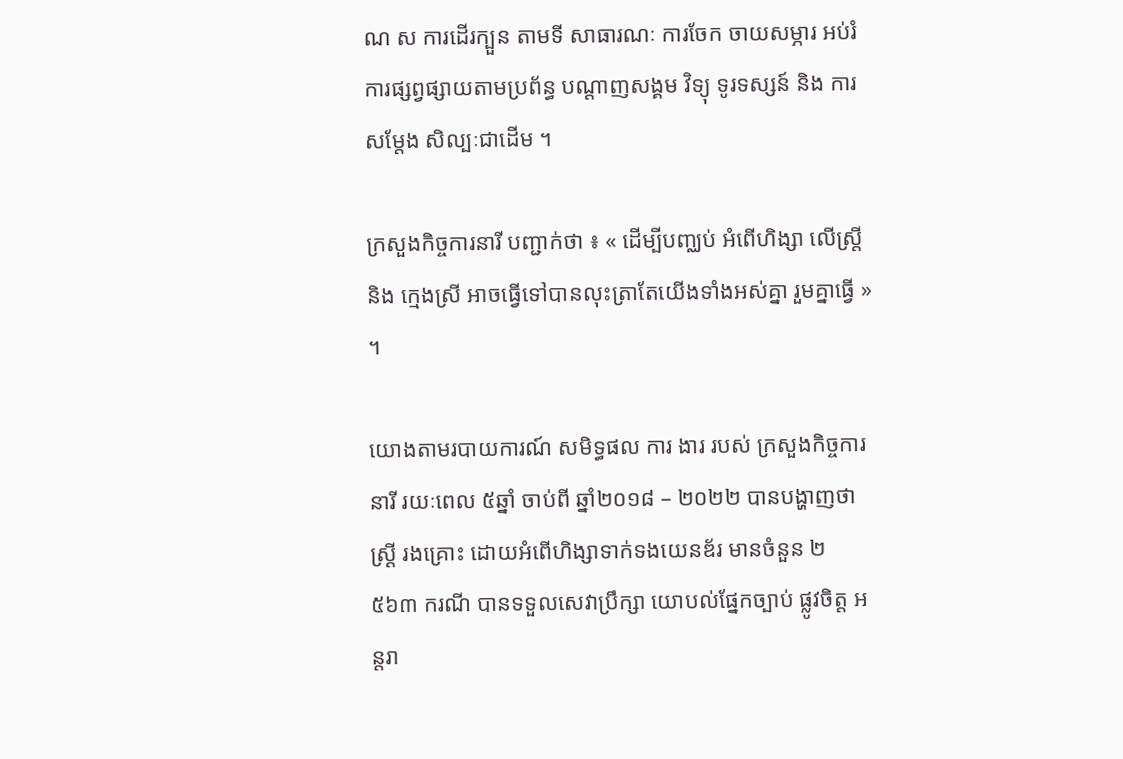ណ ស ការដើរក្បួន តាមទី សាធារណៈ ការចែក ចាយសម្ភារ អប់រំ ការផ្សព្វផ្សាយតាមប្រព័ន្ធ បណ្តាញសង្គម វិទ្យុ ទូរទស្សន៍ និង ការ សម្តែង សិល្បៈជាដើម ។

ក្រសួងកិច្ចការនារី បញ្ជាក់ថា ៖ « ដើម្បីបញ្ឈប់ អំពើហិង្សា លើស្រ្តី និង ក្មេងស្រី អាចធ្វើទៅបានលុះត្រាតែយើងទាំងអស់គ្នា រួមគ្នាធ្វើ » ។

យោងតាមរបាយការណ៍ សមិទ្ធផល ការ ងារ របស់ ក្រសួងកិច្ចការនារី រយៈពេល ៥ឆ្នាំ ចាប់ពី ឆ្នាំ២០១៨ – ២០២២ បានបង្ហាញថា ស្រ្ដី រងគ្រោះ ដោយអំពើហិង្សាទាក់ទងយេនឌ័រ មានចំនួន ២ ៥៦៣ ករណី បានទទួលសេវាប្រឹក្សា យោបល់ផ្នែកច្បាប់ ផ្លូវចិត្ត អន្តរា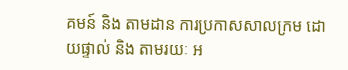គមន៍ និង តាមដាន ការប្រកាសសាលក្រម ដោយផ្ទាល់ និង តាមរយៈ អ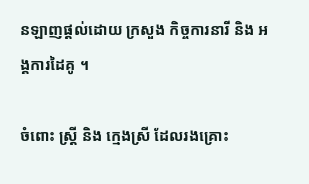នឡាញផ្ដល់ដោយ ក្រសួង កិច្ចការនារី និង អង្គការដៃគូ ។

ចំពោះ ស្ដ្រី និង ក្មេងស្រី ដែលរងគ្រោះ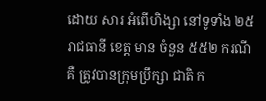ដោយ សារ អំពើហិង្សា នៅទូទាំង ២៥ រាជធានី ខេត្ត មាន ចំនួន ៥៥២ ករណី គឺ ត្រូវបានក្រុមប្រឹក្សា ជាតិ ក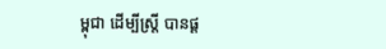ម្ពុជា ដើម្បីស្ដ្រី បានផ្ដ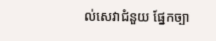ល់សេវាជំនួយ ផ្នែកច្បា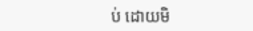ប់ ដោយមិ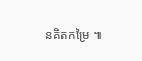នគិតកម្រៃ ៕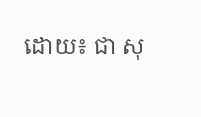ដោយ៖ ជា សុ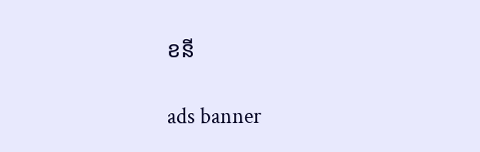ខនី

ads banner